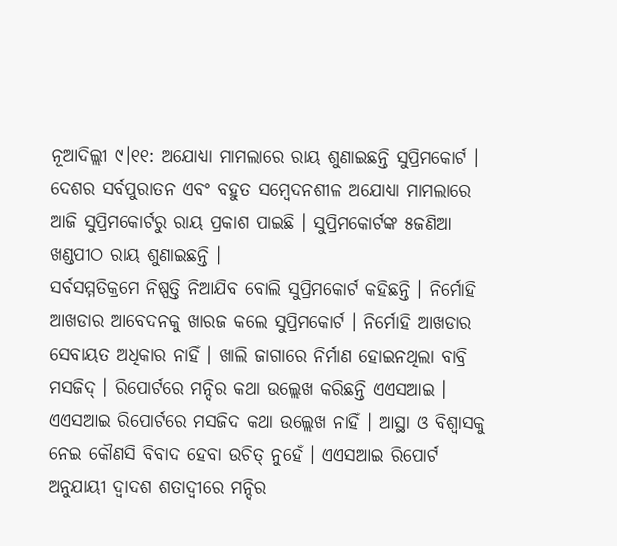ନୂଆଦିଲ୍ଲୀ ୯।୧୧: ଅଯୋଧ୍ୟା ମାମଲାରେ ରାୟ ଶୁଣାଇଛନ୍ତି ସୁପ୍ରିମକୋର୍ଟ । ଦେଶର ସର୍ବପୁରାତନ ଏବଂ ବହୁତ ସମ୍ବେଦନଶୀଳ ଅଯୋଧ୍ୟା ମାମଲାରେ ଆଜି ସୁପ୍ରିମକୋର୍ଟରୁ ରାୟ ପ୍ରକାଶ ପାଇଛି । ସୁପ୍ରିମକୋର୍ଟଙ୍କ ୫ଜଣିଆ ଖଣ୍ଡପୀଠ ରାୟ ଶୁଣାଇଛନ୍ତି ।
ସର୍ବସମ୍ମତିକ୍ରମେ ନିଷ୍ପତ୍ତି ନିଆଯିବ ବୋଲି ସୁପ୍ରିମକୋର୍ଟ କହିଛନ୍ତି । ନିର୍ମୋହି ଆଖଡାର ଆବେଦନକୁ ଖାରଜ କଲେ ସୁପ୍ରିମକୋର୍ଟ । ନିର୍ମୋହି ଆଖଡାର ସେବାୟତ ଅଧିକାର ନାହିଁ । ଖାଲି ଜାଗାରେ ନିର୍ମାଣ ହୋଇନଥିଲା ବାବ୍ରି ମସଜିଦ୍ । ରିପୋର୍ଟରେ ମନ୍ଦିର କଥା ଉଲ୍ଲେଖ କରିଛନ୍ତି ଏଏସଆଇ । ଏଏସଆଇ ରିପୋର୍ଟରେ ମସଜିଦ କଥା ଉଲ୍ଲେଖ ନାହିଁ । ଆସ୍ଥା ଓ ବିଶ୍ବାସକୁ ନେଇ କୌଣସି ବିବାଦ ହେବା ଉଚିତ୍ ନୁହେଁ । ଏଏସଆଇ ରିପୋର୍ଟ ଅନୁଯାୟୀ ଦ୍ବାଦଶ ଶତାଦ୍ବୀରେ ମନ୍ଦିର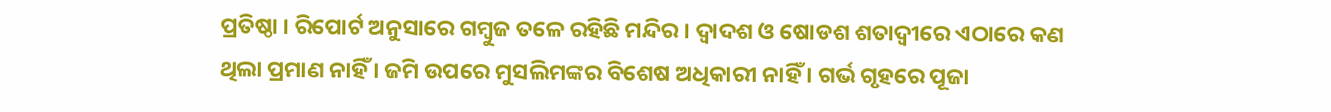ପ୍ରତିଷ୍ଠା । ରିପୋର୍ଟ ଅନୁସାରେ ଗମ୍ବୁଜ ତଳେ ରହିଛି ମନ୍ଦିର । ଦ୍ବାଦଶ ଓ ଷୋଡଶ ଶତାଦ୍ବୀରେ ଏଠାରେ କଣ ଥିଲା ପ୍ରମାଣ ନାହିଁ । ଜମି ଉପରେ ମୁସଲିମଙ୍କର ବିଶେଷ ଅଧିକାରୀ ନାହିଁ । ଗର୍ଭ ଗୃହରେ ପୂଜା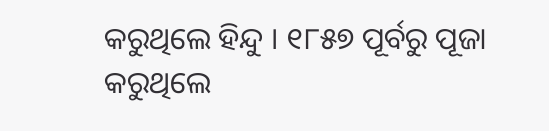କରୁଥିଲେ ହିନ୍ଦୁ । ୧୮୫୭ ପୂର୍ବରୁ ପୂଜା କରୁଥିଲେ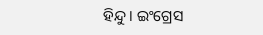ହିନ୍ଦୁ । ଇଂଗ୍ରେସ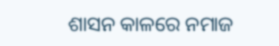ଶାସନ କାଳରେ ନମାଜ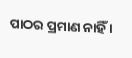ପାଠର ପ୍ରମାଣ ନାହିଁ ।